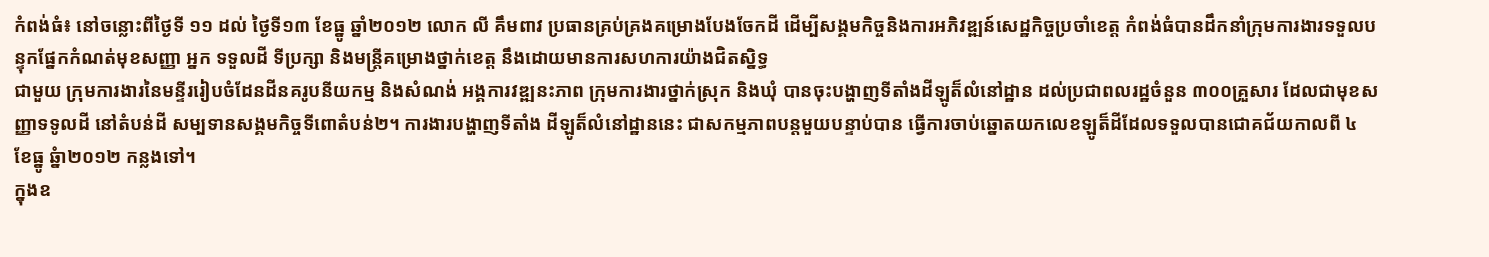កំពង់ធំ៖ នៅចន្លោះពីថ្ងៃទី ១១ ដល់ ថ្ងៃទី១៣ ខែធ្នូ ឆ្នាំ២០១២ លោក លី គឹមពាវ ប្រធានគ្រប់គ្រងគម្រោងបែងចែកដី ដើម្បីសង្គមកិច្ចនិងការអភិវឌ្ឍន៍សេដ្ឋកិច្ចប្រចាំខេត្ត កំពង់ធំបានដឹកនាំក្រុមការងារទទួលបន្ទុកផ្នែកកំណត់មុខសញ្ញា អ្នក ទទួលដី ទីប្រក្សា និងមន្ត្រីគម្រោងថ្នាក់ខេត្ត នឹងដោយមានការសហការយ៉ាងជិតស្និទ្ធ
ជាមួយ ក្រុមការងារនៃមន្ទីររៀបចំដែនដីនគរូបនីយកម្ម និងសំណង់ អង្គការវឌ្ឍនះភាព ក្រុមការងារថ្នាក់ស្រុក និងឃុំ បានចុះបង្ហាញទីតាំងដីឡូត៏លំនៅដ្ឋាន ដល់ប្រជាពលរដ្ឋចំនួន ៣០០គ្រួសារ ដែលជាមុខសញ្ញាទទូលដី នៅតំបន់ដី សម្បទានសង្គមកិច្ចទីពោតំបន់២។ ការងារបង្ហាញទីតាំង ដីឡូត៏លំនៅដ្ឋាននេះ ជាសកម្មភាពបន្តមួយបន្ទាប់បាន ធ្វើការចាប់ឆ្នោតយកលេខឡូត៏ដីដែលទទួលបានជោគជ័យកាលពី ៤ ខែធ្នូ ឆ្នំា២០១២ កន្លងទៅ។
ក្នុងឧ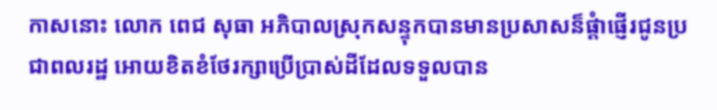កាសនោះ លោក ពេជ សុធា អភិបាលស្រុកសន្ទុកបានមានប្រសាសន៏ផ្តំាផ្ញើរជូនប្រជាពលរដ្ឋ អោយខិតខំថែរក្សាប្រើប្រាស់ដីដែលទទួលបាន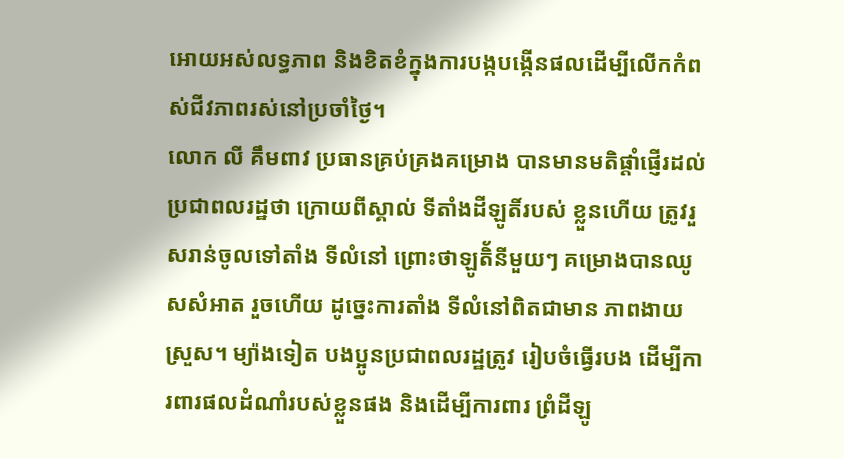អោយអស់លទ្ធភាព និងខិតខំក្នុងការបង្កបង្កើនផលដើម្បីលើកកំពស់ជីវភាពរស់នៅប្រចាំថ្ងៃ។
លោក លី គឹមពាវ ប្រធានគ្រប់គ្រងគម្រោង បានមានមតិផ្តាំផ្ញើរដល់ប្រជាពលរដ្ឋថា ក្រោយពីស្គាល់ ទីតាំងដីឡូតិ៍របស់ ខ្លួនហើយ ត្រូវរួសរាន់ចូលទៅតាំង ទីលំនៅ ព្រោះថាឡូតិ័នីមួយៗ គម្រោងបានឈូសសំអាត រួចហើយ ដូច្នេះការតាំង ទីលំនៅពិតជាមាន ភាពងាយស្រួស។ ម្យ៉ាងទៀត បងប្អូនប្រជាពលរដ្ឋត្រូវ រៀបចំធ្វើរបង ដើម្បីការពារផលដំណាំរបស់ខ្លួនផង និងដើម្បីការពារ ព្រំដីឡូ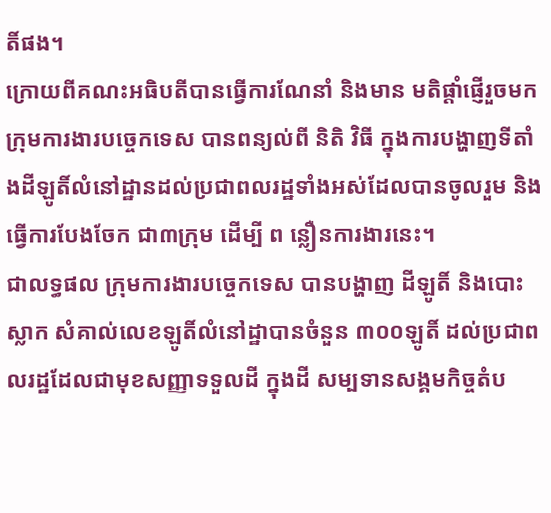តិ៍ផង។
ក្រោយពីគណះអធិបតីបានធ្វើការណែនាំ និងមាន មតិផ្តាំផ្ញើរួចមក ក្រុមការងារបច្ចេកទេស បានពន្យល់ពី និតិ វិធី ក្នុងការបង្ហាញទីតាំងដីឡូតិ៍លំនៅដ្ឋានដល់ប្រជាពលរដ្ឋទាំងអស់ដែលបានចូលរួម និងធ្វើការបែងចែក ជា៣ក្រុម ដើម្បី ព ន្លឿនការងារនេះ។
ជាលទ្ធផល ក្រុមការងារបច្ចេកទេស បានបង្ហាញ ដីឡូតិ៍ និងបោះស្លាក សំគាល់លេខឡូតិ៍លំនៅដ្ឋាបានចំនួន ៣០០ឡូតិ៍ ដល់ប្រជាពលរដ្ឋដែលជាមុខសញ្ញាទទួលដី ក្នុងដី សម្បទានសង្គមកិច្ចតំប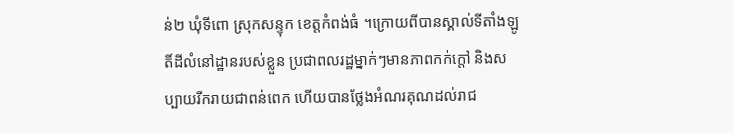ន់២ ឃុំទីពោ ស្រុកសន្ទុក ខេត្តកំពង់ធំ ។ក្រោយពីបានស្គាល់ទីតាំងឡូតិ៍ដីលំនៅដ្ឋានរបស់ខ្លួន ប្រជាពលរដ្ឋម្នាក់ៗមានភាពកក់ក្តៅ និងសប្បាយរីករាយជាពន់ពេក ហើយបានថ្លែងអំណរគុណដល់រាជ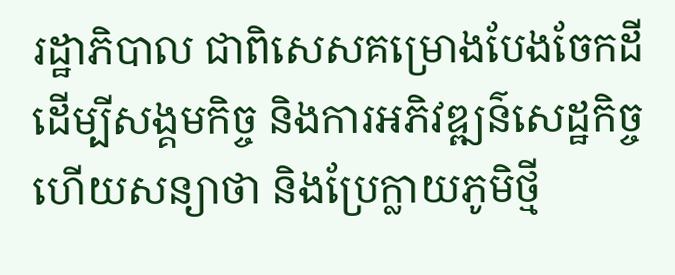រដ្ឋាភិបាល ជាពិសេសគម្រោងបែងចែកដី ដើម្បីសង្គមកិច្ច និងការអភិវឌ្ឍន៌សេដ្ឋកិច្ច ហើយសន្យាថា និងប្រែក្លាយភូមិថ្មី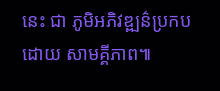នេះ ជា ភូមិអភិវឌ្ឍន៌ប្រកបដោយ សាមគ្គីភាព៕